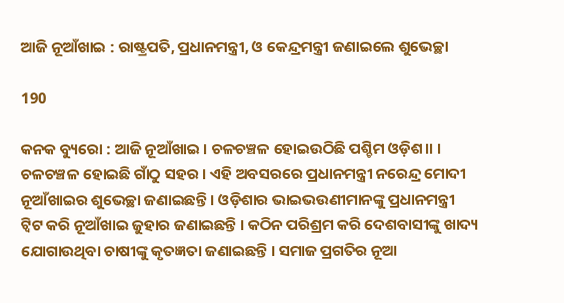ଆଜି ନୂଆଁଖାଇ : ରାଷ୍ଟ୍ରପତି, ପ୍ରଧାନମନ୍ତ୍ରୀ, ଓ କେନ୍ଦ୍ରମନ୍ତ୍ରୀ ଜଣାଇଲେ ଶୁଭେଚ୍ଛା

190

କନକ ବ୍ୟୁରୋ : ଆଜି ନୂଆଁଖାଇ । ଚଳଚଞ୍ଚଳ ହୋଇଉଠିଛି ପଶ୍ଚିମ ଓଡ଼ିଶ।। । ଚଳଚଞ୍ଚଳ ହୋଇଛି ଗାଁଠୁ ସହର । ଏହି ଅବସରରେ ପ୍ରଧାନମନ୍ତ୍ରୀ ନରେନ୍ଦ୍ର ମୋଦୀ ନୂଆଁଖାଇର ଶୁଭେଚ୍ଛା ଜଣାଇଛନ୍ତି । ଓଡ଼ିଶାର ଭାଇଭଉଣୀମାନଙ୍କୁ ପ୍ରଧାନମନ୍ତ୍ରୀ ଟ୍ୱିଟ କରି ନୂଆଁଖାଇ ଜୁହାର ଜଣାଇଛନ୍ତି । କଠିନ ପରିଶ୍ରମ କରି ଦେଶବାସୀଙ୍କୁ ଖାଦ୍ୟ ଯୋଗାଉଥିବା ଚାଷୀଙ୍କୁ କୃତଜ୍ଞତା ଜଣାଇଛନ୍ତି । ସମାଜ ପ୍ରଗତିର ନୂଆ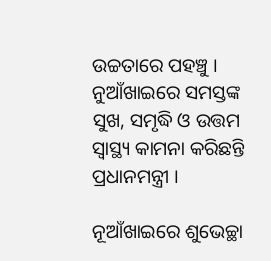ଉଚ୍ଚତାରେ ପହଞ୍ଚୁ । ନୁଆଁଖାଇରେ ସମସ୍ତଙ୍କ ସୁଖ, ସମୃଦ୍ଧି ଓ ଉତ୍ତମ ସ୍ୱାସ୍ଥ୍ୟ କାମନା କରିଛନ୍ତି ପ୍ରଧାନମନ୍ତ୍ରୀ ।

ନୂଆଁଖାଇରେ ଶୁଭେଚ୍ଛା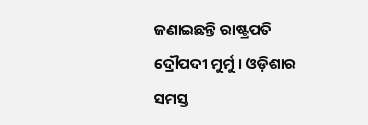ଜଣାଇଛନ୍ତି ରାଷ୍ଟ୍ରପତି ଦ୍ରୌପଦୀ ମୁର୍ମୁ । ଓଡ଼ିଶାର ସମସ୍ତ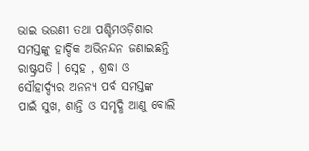ଭାଇ ଭଉଣୀ ତଥା ପଶ୍ଚିମଓଡ଼ିଶାର ସମସ୍ତଙ୍କୁ ହାର୍ଦ୍ଦିକ ଅଭିନନ୍ଦନ ଜଣାଇଛନ୍ତି ରାଷ୍ଟ୍ରପତି । ସ୍ନେହ , ଶ୍ରଦ୍ଧା ଓ ସୌହାର୍ଦ୍ଦ୍ୟର ଅନନ୍ୟ ପର୍ବ ସମସ୍ତଙ୍କ ପାଇଁ ସୁଖ, ଶାନ୍ତି ଓ ସମୃଦ୍ଧି ଆଣୁ ବୋଲି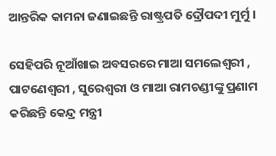ଆନ୍ତରିକ କାମନା ଜଣାଇଛନ୍ତି ରାଷ୍ଟ୍ରପତି ଦ୍ରୌପଦୀ ମୁର୍ମୁ ।

ସେହିପରି ନୂଆଁଖାଇ ଅବସରରେ ମାଆ ସମଲେଶ୍ୱରୀ , ପାଟଣେଶ୍ୱରୀ , ସୁରେଶ୍ୱରୀ ଓ ମାଆ ରାମଚଣ୍ଡୀଙ୍କୁ ପ୍ରଣାମ କରିଛନ୍ତି କେନ୍ଦ୍ର ମନ୍ତ୍ରୀ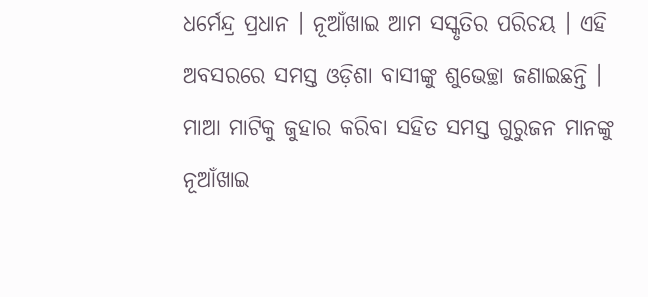ଧର୍ମେନ୍ଦ୍ର ପ୍ରଧାନ । ନୂଆଁଖାଇ ଆମ ସସ୍କୃତିର ପରିଚୟ । ଏହି ଅବସରରେ ସମସ୍ତ ଓଡ଼ିଶା ବାସୀଙ୍କୁ ଶୁଭେଚ୍ଛା ଜଣାଇଛନ୍ତି । ମାଆ ମାଟିକୁ ଜୁହାର କରିବା ସହିତ ସମସ୍ତ ଗୁରୁଜନ ମାନଙ୍କୁ ନୂଆଁଖାଇ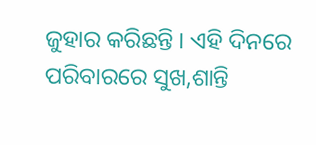ଜୁହାର କରିଛନ୍ତି । ଏହି ଦିନରେ ପରିବାରରେ ସୁଖ,ଶାନ୍ତି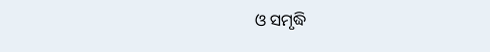ଓ ସମୃଦ୍ଧି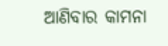ଆଣିବାର କାମନା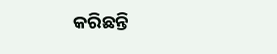କରିଛନ୍ତି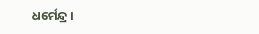ଧର୍ମେନ୍ଦ୍ର ।